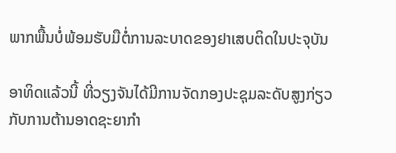ພາກພື້ນບໍ່ພ້ອມຮັບມືຕໍ່ການລະບາດຂອງຢາເສບຕິດໃນປະຈຸບັນ

ອາທິດແລ້ວນີ້ ທີ່ວຽງຈັນໄດ້ມີການຈັດກອງປະຊຸມລະດັບສູງກ່ຽວກັບການຕ້ານອາດຊະຍາກຳ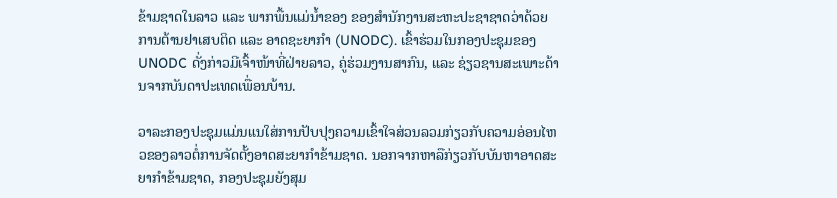ຂ້າມຊາດໃນລາວ ແລະ ພາກພື້ນແມ່ນ້ຳຂອງ ຂອງສຳນັກງານສະຫະປະຊາຊາດວ່າດ້ວຍການຕ້ານຢາເສບຕິດ ແລະ ອາດຊະຍາກຳ (UNODC). ເຂົ້າຮ່ວມໃນກອງປະຊຸມຂອງ UNODC ດັ່ງກ່າວມີເຈົ້າໜ້າທີ່ຝ່າຍລາວ, ຄູ່ຮ່ວມງານສາກົນ, ແລະ ຊ່ຽວຊານສະເພາະດ້ານຈາກບັນດາປະເທດເພື່ອນບ້ານ.

ວາລະກອງປະຊຸມແມ່ນແນໃສ່ການປັບປຸງຄວາມເຂົ້າໃຈສ່ວນລວມກ່ຽວກັບຄວາມອ່ອນໄຫວຂອງລາວຕໍ່ການຈັດຕັ້ງອາດສະຍາກຳຂ້າມຊາດ. ນອກຈາກຫາລືກ່ຽວກັບບັນຫາອາດສະຍາກຳຂ້າມຊາດ, ກອງປະຊຸມຍັງສຸມ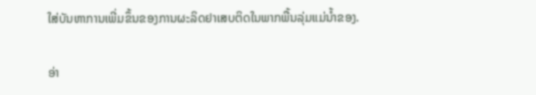ໃສ່ບັນຫາການເພີ່ມຂຶ້ນຂອງການຜະລິດຢາເສບຕິດໃນພາກພື້ນລຸ່ມແມ່ນ້ຳຂອງ.

ອ່າ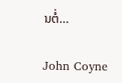ນຕໍ່…

John Coyne